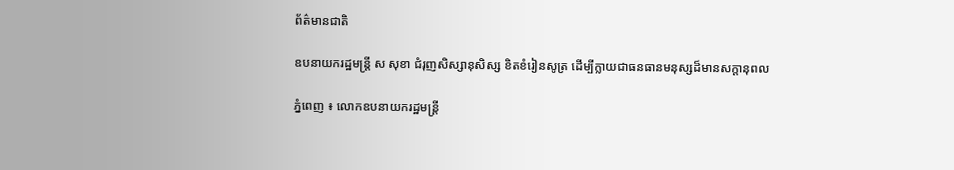ព័ត៌មានជាតិ

ឧបនាយករដ្ឋមន្ត្រី ស សុខា ជំរុញសិស្សានុសិស្ស ខិតខំរៀនសូត្រ ដើម្បីក្លាយជាធនធានមនុស្សដ៏មានសក្តានុពល

ភ្នំពេញ ៖ លោកឧបនាយករដ្ឋមន្ត្រី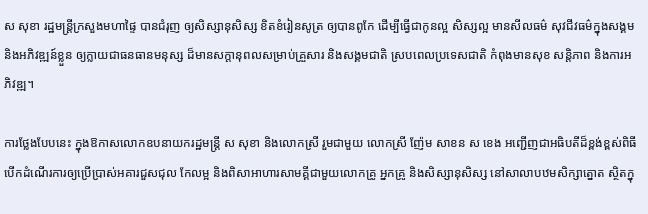ស សុខា រដ្ឋមន្ត្រីក្រសួងមហាផ្ទៃ បានជំរុញ ឲ្យសិស្សានុសិស្ស ខិតខំរៀនសូត្រ ឲ្យបានពូកែ ដើម្បីធ្វើជាកូនល្អ សិស្សល្អ មានសីលធម៌ សុវជីវធម៌ក្នុងសង្គម និងអភិវឌ្ឍន៍ខ្លួន ឲ្យក្លាយជាធនធានមនុស្ស ដ៏មានសក្ដានុពលសម្រាប់គ្រួសារ និងសង្គមជាតិ ស្របពេលប្រទេសជាតិ កំពុងមានសុខ សន្តិភាព និងការអភិវឌ្ឍ។

ការថ្លែងបែបនេះ ក្នុងឱកាសលោកឧបនាយករដ្ឋមន្ត្រី ស សុខា និងលោកស្រី រួមជាមួយ លោកស្រី ញ៉ែម សាខន ស ខេង អញ្ជើញជាអធិបតីដ៏ខ្ពង់ខ្ពស់ពិធីបើកដំណើរការឲ្យប្រើប្រាស់អគារជួសជុល កែលម្អ និងពិសាអាហារសាមគ្គីជាមួយលោកគ្រូ អ្នកគ្រូ និងសិស្សានុសិស្ស នៅសាលាបឋមសិក្សាត្នោត ស្ថិតក្នុ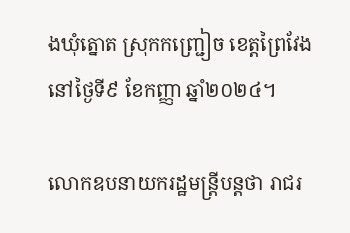ងឃុំត្នោត ស្រុកកញ្ជ្រៀច ខេត្តព្រៃវែង នៅថ្ងៃទី៩ ខែកញ្ញា ឆ្នាំ២០២៤។

លោកឧបនាយករដ្ឋមន្ត្រីបន្ដថា រាជរ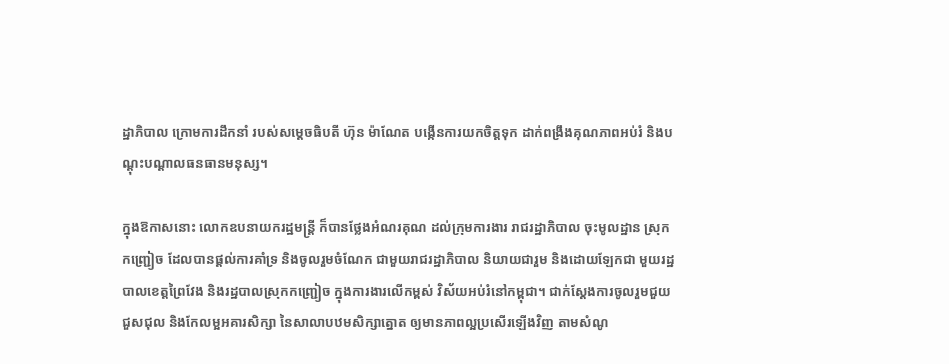ដ្ឋាភិបាល ក្រោមការដឹកនាំ របស់សម្ដេចធិបតី ហ៊ុន ម៉ាណែត បង្កើនការយកចិត្តទុក ដាក់ពង្រឹងគុណភាពអប់រំ និងបណ្ដុះបណ្ដាលធនធានមនុស្ស។

ក្នុងឱកាសនោះ លោកឧបនាយករដ្ឋមន្ត្រី ក៏បានថ្លែងអំណរគុណ ដល់ក្រុមការងារ រាជរដ្ឋាភិបាល ចុះមូលដ្ឋាន ស្រុកកញ្ជ្រៀច ដែលបានផ្ដល់ការគាំទ្រ និងចូលរួមចំណែក ជាមួយរាជរដ្ឋាភិបាល និយាយជារួម និងដោយឡែកជា មួយរដ្ឋបាលខេត្តព្រៃវែង និងរដ្ឋបាលស្រុកកញ្ជ្រៀច ក្នុងការងារលើកម្ពស់ វិស័យអប់រំនៅកម្ពុជា។ ជាក់ស្ដែងការចូលរួមជួយជួសជុល និងកែលម្អអគារសិក្សា នៃសាលាបឋមសិក្សាត្នោត ឲ្យមានភាពល្អប្រសើរឡើងវិញ តាមសំណូ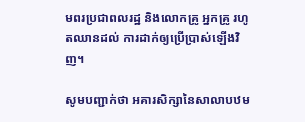មពរប្រជាពលរដ្ឋ និងលោកគ្រូ អ្នកគ្រូ រហូតឈានដល់ ការដាក់ឲ្យប្រើប្រាស់ឡើងវិញ។

សូមបញ្ជាក់ថា អគារសិក្សានៃសាលាបឋម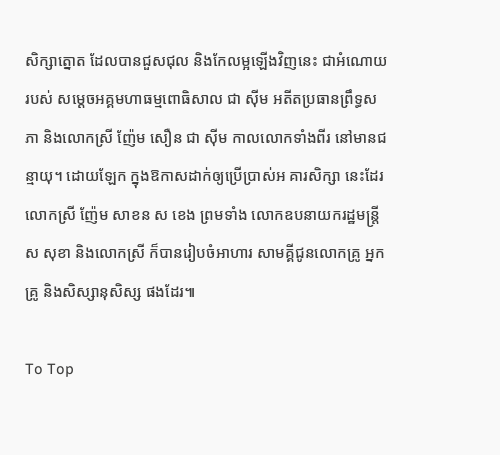សិក្សាត្នោត ដែលបានជួសជុល និងកែលម្អឡើងវិញនេះ ជាអំណោយរបស់ សម្ដេចអគ្គមហាធម្មពោធិសាល ជា ស៊ីម អតីតប្រធានព្រឹទ្ធសភា និងលោកស្រី ញ៉ែម សឿន ជា ស៊ីម កាលលោកទាំងពីរ នៅមានជន្មាយុ។ ដោយឡែក ក្នុងឱកាសដាក់ឲ្យប្រើប្រាស់អ គារសិក្សា នេះដែរ លោកស្រី ញ៉ែម សាខន ស ខេង ព្រមទាំង លោកឧបនាយករដ្ឋមន្ត្រី ស សុខា និងលោកស្រី ក៏បានរៀបចំអាហារ សាមគ្គីជូនលោកគ្រូ អ្នកគ្រូ និងសិស្សានុសិស្ស ផងដែរ៕

To Top